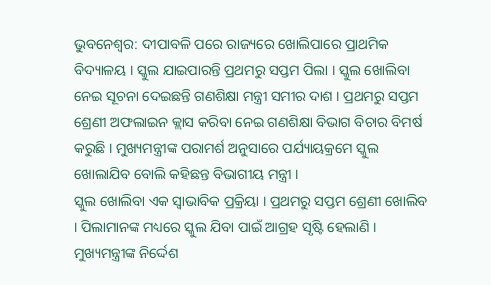ଭୁବନେଶ୍ବର: ଦୀପାବଳି ପରେ ରାଜ୍ୟରେ ଖୋଲିପାରେ ପ୍ରାଥମିକ ବିଦ୍ୟାଳୟ । ସ୍କୁଲ ଯାଇପାରନ୍ତି ପ୍ରଥମରୁ ସପ୍ତମ ପିଲା । ସ୍କୁଲ ଖୋଲିବା ନେଇ ସୂଚନା ଦେଇଛନ୍ତି ଗଣଶିକ୍ଷା ମନ୍ତ୍ରୀ ସମୀର ଦାଶ । ପ୍ରଥମରୁ ସପ୍ତମ ଶ୍ରେଣୀ ଅଫଲାଇନ କ୍ଲାସ କରିବା ନେଇ ଗଣଶିକ୍ଷା ବିଭାଗ ବିଚାର ବିମର୍ଷ କରୁଛି । ମୁଖ୍ୟମନ୍ତ୍ରୀଙ୍କ ପରାମର୍ଶ ଅନୁସାରେ ପର୍ଯ୍ୟାୟକ୍ରମେ ସ୍କୁଲ ଖୋଲାଯିବ ବୋଲି କହିଛନ୍ତ ବିଭାଗୀୟ ମନ୍ତ୍ରୀ ।
ସ୍କୁଲ ଖୋଲିବା ଏକ ସ୍ୱାଭାବିକ ପ୍ରକ୍ରିୟା । ପ୍ରଥମରୁ ସପ୍ତମ ଶ୍ରେଣୀ ଖୋଲିବ । ପିଲାମାନଙ୍କ ମଧ୍ୟରେ ସ୍କୁଲ ଯିବା ପାଇଁ ଆଗ୍ରହ ସୃଷ୍ଟି ହେଲାଣି । ମୁଖ୍ୟମନ୍ତ୍ରୀଙ୍କ ନିର୍ଦ୍ଦେଶ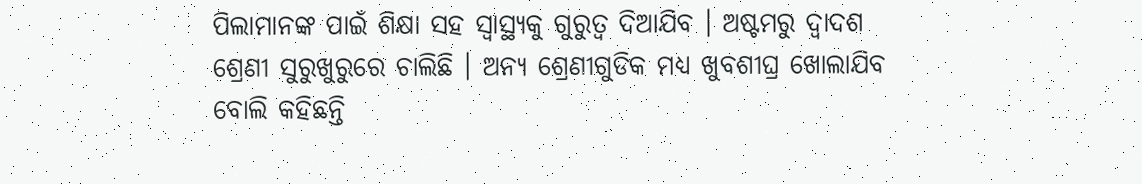ପିଲାମାନଙ୍କ ପାଇଁ ଶିକ୍ଷା ସହ ସ୍ୱାସ୍ଥ୍ୟକୁ ଗୁରୁତ୍ବ ଦିଆଯିବ । ଅଷ୍ଟମରୁ ଦ୍ୱାଦଶ ଶ୍ରେଣୀ ସୁରୁଖୁରୁରେ ଚାଲିଛି । ଅନ୍ୟ ଶ୍ରେଣୀଗୁଡିକ ମଧ୍ୟ ଖୁବଶୀଘ୍ର ଖୋଲାଯିବ ବୋଲି କହିଛନ୍ତି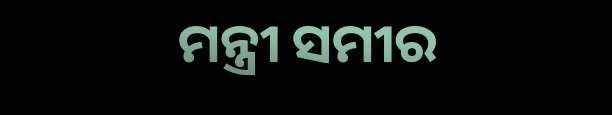ମନ୍ତ୍ରୀ ସମୀର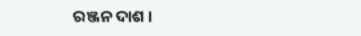ରଞ୍ଜନ ଦାଶ ।